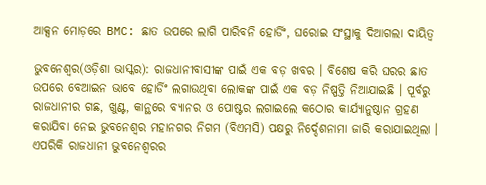ଆକ୍ସନ ମୋଡ଼ରେ BMC: ଛାତ ଉପରେ ଲାଗି ପାରିବନି ହୋର୍ଡିଂ, ଘରୋଇ ସଂସ୍ଥାକୁ ଦିଆଗଲା ଦାୟିତ୍ୱ

ଭୁବନେଶ୍ୱର(ଓଡ଼ିଶା ଭାସ୍କର): ରାଜଧାନୀବାସୀଙ୍କ ପାଇଁ ଏକ ବଡ଼ ଖବର । ବିଶେଷ କରି ଘରର ଛାତ ଉପରେ ବେଆଇନ ଭାବେ ହୋର୍ଡିଂ ଲଗାଉଥିବା ଲୋକଙ୍କ ପାଇଁ ଏକ ବଡ଼ ନିଷ୍ପତ୍ତି ନିଆଯାଇଛି । ପୂର୍ବରୁ ରାଜଧାନୀର ଗଛ, ଖୁଣ୍ଟ, କାନ୍ଥରେ ବ୍ୟାନର ଓ ପୋଷ୍ଟର ଲଗାଇଲେ କଠୋର କାର୍ଯ୍ୟାନୁଷ୍ଠାନ ଗ୍ରହଣ କରାଯିବା ନେଇ ଭୁବନେଶ୍ୱର ମହାନଗର ନିଗମ (ବିଏମସି) ପକ୍ଷରୁ ନିର୍ଦ୍ଦେଶନାମା ଜାରି କରାଯାଇଥିଲା । ଏପରିକି ରାଜଧାନୀ ଭୁବନେଶ୍ୱରର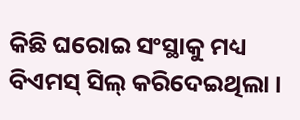କିଛି ଘରୋଇ ସଂସ୍ଥାକୁ ମଧ୍ୟ ବିଏମସ୍ ସିଲ୍ କରିଦେଇଥିଲା ।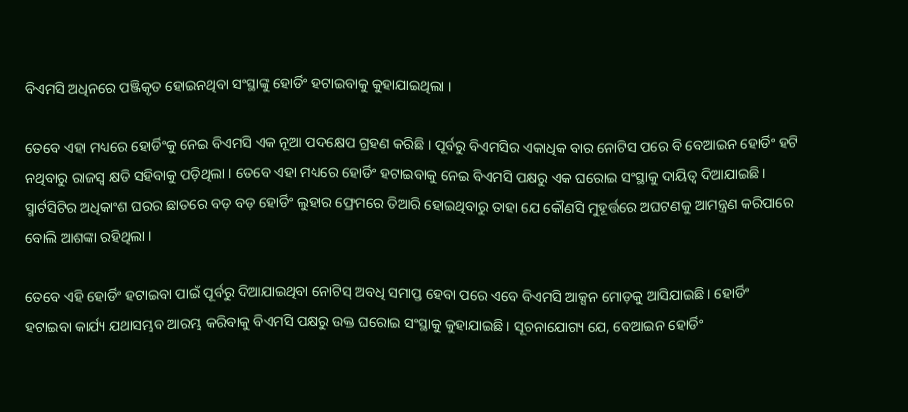ବିଏମସି ଅଧିନରେ ପଞ୍ଜିକୃତ ହୋଇନଥିବା ସଂସ୍ଥାଙ୍କୁ ହୋର୍ଡିଂ ହଟାଇବାକୁ କୁହାଯାଇଥିଲା ।

ତେବେ ଏହା ମଧ୍ୟରେ ହୋର୍ଡିଂକୁ ନେଇ ବିଏମସି ଏକ ନୂଆ ପଦକ୍ଷେପ ଗ୍ରହଣ କରିଛି । ପୂର୍ବରୁ ବିଏମସିର ଏକାଧିକ ବାର ନୋଟିସ ପରେ ବି ବେଆଇନ ହୋର୍ଡିଂ ହଟି ନଥିବାରୁ ରାଜସ୍ୱ କ୍ଷତି ସହିବାକୁ ପଡ଼ିଥିଲା । ତେବେ ଏହା ମଧ୍ୟରେ ହୋର୍ଡିଂ ହଟାଇବାକୁ ନେଇ ବିଏମସି ପକ୍ଷରୁ ଏକ ଘରୋଇ ସଂସ୍ଥାକୁ ଦାୟିତ୍ୱ ଦିଆଯାଇଛି । ସ୍ମାର୍ଟସିଟିର ଅଧିକାଂଶ ଘରର ଛାତରେ ବଡ଼ ବଡ଼ ହୋର୍ଡିଂ ଲୁହାର ଫ୍ରେମରେ ତିଆରି ହୋଇଥିବାରୁ ତାହା ଯେ କୌଣସି ମୁହୂର୍ତ୍ତରେ ଅଘଟଣକୁ ଆମନ୍ତ୍ରଣ କରିପାରେ ବୋଲି ଆଶଙ୍କା ରହିଥିଲା ।

ତେବେ ଏହି ହୋର୍ଡିଂ ହଟାଇବା ପାଇଁ ପୂର୍ବରୁ ଦିଆଯାଇଥିବା ନୋଟିସ୍ ଅବଧି ସମାପ୍ତ ହେବା ପରେ ଏବେ ବିଏମସି ଆକ୍ସନ ମୋଡ଼କୁ ଆସିଯାଇଛି । ହୋର୍ଡିଂ ହଟାଇବା କାର୍ଯ୍ୟ ଯଥାସମ୍ଭବ ଆରମ୍ଭ କରିବାକୁ ବିଏମସି ପକ୍ଷରୁ ଉକ୍ତ ଘରୋଇ ସଂସ୍ଥାକୁ କୁହାଯାଇଛି । ସୂଚନାଯୋଗ୍ୟ ଯେ, ବେଆଇନ ହୋର୍ଡିଂ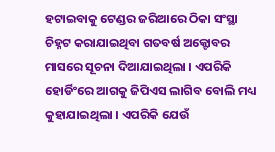ହଟାଇବାକୁ ଟେଣ୍ଡର ଜରିଆରେ ଠିକା ସଂସ୍ଥା ଚିହ୍ନଟ କରାଯାଇଥିବା ଗତବର୍ଷ ଅକ୍ଟୋବର ମାସରେ ସୂଚନା ଦିଆଯାଇଥିଲା । ଏପରିକି ହୋର୍ଡିଂରେ ଆଗକୁ ଜିପିଏସ ଲାଗିବ ବୋଲି ମଧ୍ୟ କୁହାଯାଇଥିଲା । ଏପରିକି ଯେଉଁ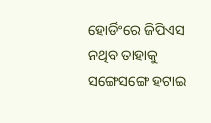ହୋର୍ଡିଂରେ ଜିପିଏସ ନଥିବ ତାହାକୁ ସଙ୍ଗେସଙ୍ଗେ ହଟାଇ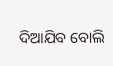ଦିଆଯିବ ବୋଲି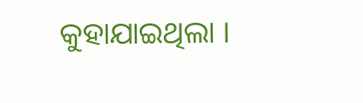କୁହାଯାଇଥିଲା ।